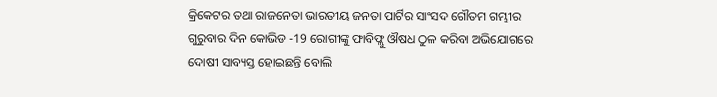କ୍ରିକେଟର ତଥା ରାଜନେତା ଭାରତୀୟ ଜନତା ପାର୍ଟିର ସାଂସଦ ଗୌତମ ଗମ୍ଭୀର ଗୁରୁବାର ଦିନ କୋଭିଡ -19 ରୋଗୀଙ୍କୁ ଫାବିଫ୍ଲୁ ଔଷଧ ଠୁଳ କରିବା ଅଭିଯୋଗରେ ଦୋଷୀ ସାବ୍ୟସ୍ତ ହୋଇଛନ୍ତି ବୋଲି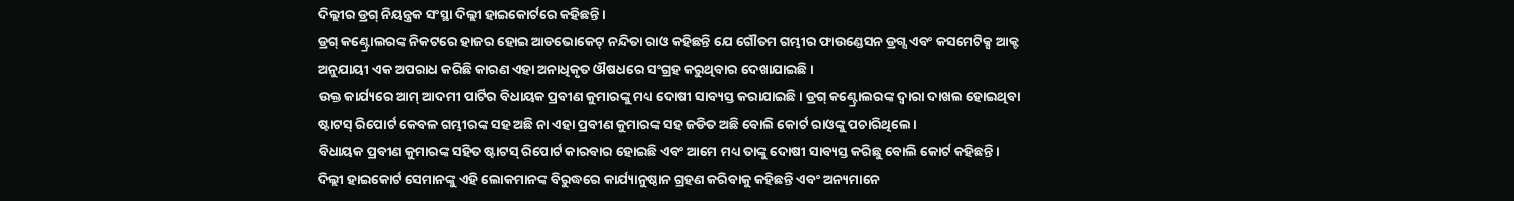ଦିଲ୍ଲୀର ଡ୍ରଗ୍ ନିୟନ୍ତ୍ରକ ସଂସ୍ଥା ଦିଲ୍ଲୀ ହାଇକୋର୍ଟରେ କହିଛନ୍ତି।
ଡ୍ରଗ୍ କଣ୍ଟ୍ରୋଲରଙ୍କ ନିକଟରେ ହାଜର ହୋଇ ଆଡଭୋକେଟ୍ ନନ୍ଦିତା ରାଓ କହିଛନ୍ତି ଯେ ଗୌତମ ଗମ୍ଭୀର ଫାଉଣ୍ଡେସନ ଡ୍ରଗ୍ସ ଏବଂ କସମେଟିକ୍ସ ଆକ୍ଟ ଅନୁଯାୟୀ ଏକ ଅପରାଧ କରିଛି କାରଣ ଏହା ଅନାଧିକୃତ ଔଷଧରେ ସଂଗ୍ରହ କରୁଥିବାର ଦେଖାଯାଇଛି।
ଉକ୍ତ କାର୍ଯ୍ୟରେ ଆମ୍ ଆଦମୀ ପାର୍ଟିର ବିଧାୟକ ପ୍ରବୀଣ କୁମାରଙ୍କୁ ମଧ୍ୟ ଦୋଷୀ ସାବ୍ୟସ୍ତ କରାଯାଇଛି। ଡ୍ରଗ୍ କଣ୍ଟ୍ରୋଲରଙ୍କ ଦ୍ବାରା ଦାଖଲ ହୋଇଥିବା ଷ୍ଟାଟସ୍ ରିପୋର୍ଟ କେବଳ ଗମ୍ଭୀରଙ୍କ ସହ ଅଛି ନା ଏହା ପ୍ରବୀଣ କୁମାରଙ୍କ ସହ ଜଡିତ ଅଛି ବୋଲି କୋର୍ଟ ରାଓଙ୍କୁ ପଚାରିଥିଲେ।
ବିଧାୟକ ପ୍ରବୀଣ କୁମାରଙ୍କ ସହିତ ଷ୍ଟାଟସ୍ ରିପୋର୍ଟ କାରବାର ହୋଇଛି ଏବଂ ଆମେ ମଧ୍ୟ ତାଙ୍କୁ ଦୋଷୀ ସାବ୍ୟସ୍ତ କରିଛୁ ବୋଲି କୋର୍ଟ କହିଛନ୍ତି।
ଦିଲ୍ଲୀ ହାଇକୋର୍ଟ ସେମାନଙ୍କୁ ଏହି ଲୋକମାନଙ୍କ ବିରୁଦ୍ଧରେ କାର୍ଯ୍ୟାନୁଷ୍ଠାନ ଗ୍ରହଣ କରିବାକୁ କହିଛନ୍ତି ଏବଂ ଅନ୍ୟମାନେ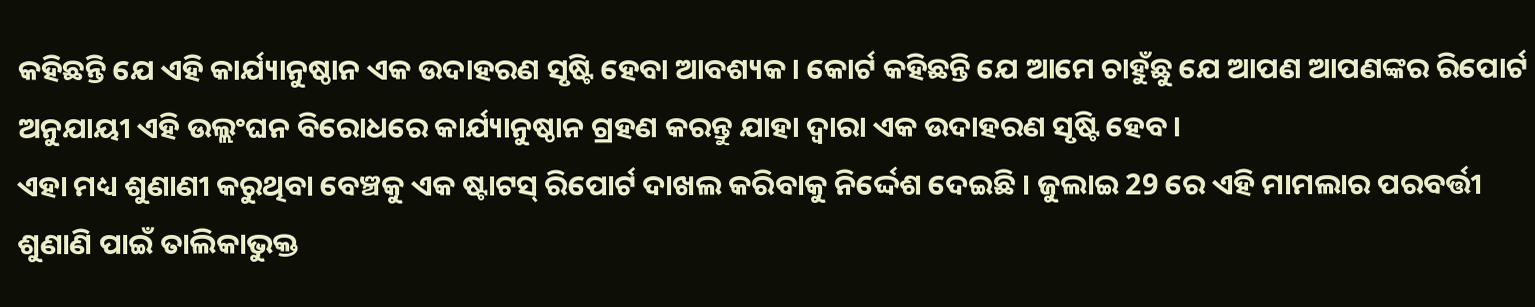କହିଛନ୍ତି ଯେ ଏହି କାର୍ଯ୍ୟାନୁଷ୍ଠାନ ଏକ ଉଦାହରଣ ସୃଷ୍ଟି ହେବା ଆବଶ୍ୟକ। କୋର୍ଟ କହିଛନ୍ତି ଯେ ଆମେ ଚାହୁଁଛୁ ଯେ ଆପଣ ଆପଣଙ୍କର ରିପୋର୍ଟ ଅନୁଯାୟୀ ଏହି ଉଲ୍ଲଂଘନ ବିରୋଧରେ କାର୍ଯ୍ୟାନୁଷ୍ଠାନ ଗ୍ରହଣ କରନ୍ତୁ ଯାହା ଦ୍ବାରା ଏକ ଉଦାହରଣ ସୃଷ୍ଟି ହେବ।
ଏହା ମଧ୍ୟ ଶୁଣାଣୀ କରୁଥିବା ବେଞ୍ଚକୁ ଏକ ଷ୍ଟାଟସ୍ ରିପୋର୍ଟ ଦାଖଲ କରିବାକୁ ନିର୍ଦ୍ଦେଶ ଦେଇଛି । ଜୁଲାଇ 29 ରେ ଏହି ମାମଲାର ପରବର୍ତ୍ତୀ ଶୁଣାଣି ପାଇଁ ତାଲିକାଭୁକ୍ତ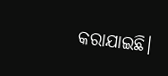କରାଯାଇଛି।